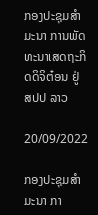ກອງປະຊຸມສຳມະນາ ການພັດທະນາເສດຖະກິດດິຈິຕ໋ອນ ຢູ່ ສປປ ລາວ

20/09/2022

ກອງປະຊຸມສຳມະນາ ກາ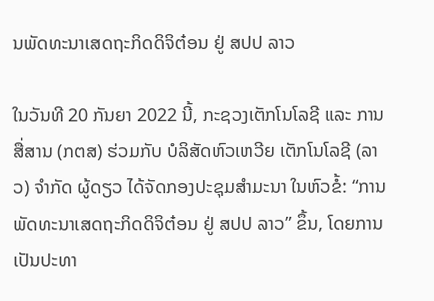ນພັດທະນາເສດຖະກິດດິຈິຕ໋ອນ ຢູ່ ສປປ ລາວ

ໃນວັນທີ 20 ກັນຍາ 2022 ນີ້, ກະຊວງເຕັກໂນໂລຊີ ແລະ ການສື່ສານ (ກຕສ) ຮ່ວມກັບ ບໍລິສັດຫົວເຫວີຍ ເຕັກໂນໂລຊີ (ລາວ) ຈໍາກັດ ຜູ້ດຽວ ໄດ້ຈັດກອງປະຊຸມສໍາມະນາ ໃນຫົວຂໍ້: “ການພັດທະນາເສດຖະກິດດິຈິຕ໋ອນ ຢູ່ ສປປ ລາວ” ຂຶ້ນ, ໂດຍການເປັນປະທາ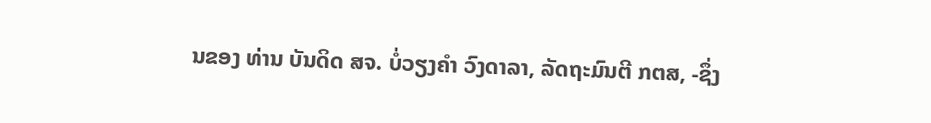ນຂອງ ທ່ານ ບັນດິດ ສຈ. ບໍ່ວຽງຄຳ ວົງດາລາ, ລັດຖະມົນຕີ ກຕສ, -ຊຶ່ງ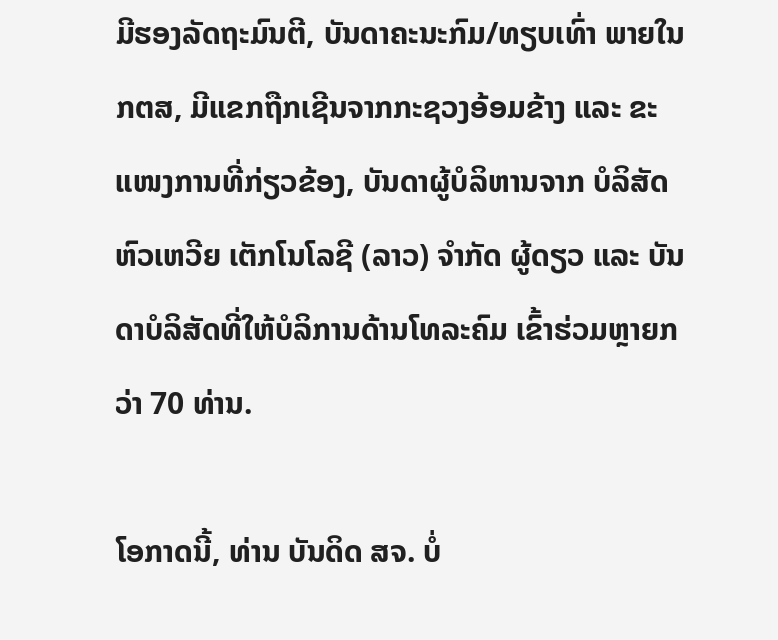ມີຮອງລັດຖະມົນຕີ, ບັນດາຄະນະກົມ/ທຽບເທົ່າ ພາຍໃນ ກຕສ, ມີແຂກຖືກເຊີນຈາກກະຊວງອ້ອມຂ້າງ ແລະ ຂະແໜງການທີ່ກ່ຽວຂ້ອງ, ບັນດາຜູ້ບໍລິຫານຈາກ ບໍລິສັດ ຫົວເຫວີຍ ເຕັກໂນໂລຊີ (ລາວ) ຈໍາກັດ ຜູ້ດຽວ ແລະ ບັນດາບໍລິສັດທີ່ໃຫ້ບໍລິການດ້ານໂທລະຄົມ ເຂົ້າຮ່ວມຫຼາຍກວ່າ 70 ທ່ານ.

ໂອກາດນີ້, ທ່ານ ບັນດິດ ສຈ. ບໍ່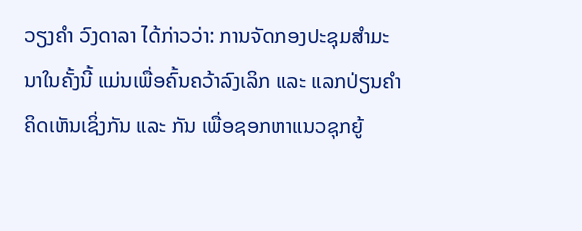ວຽງຄຳ ວົງດາລາ ໄດ້ກ່າວວ່າ: ການຈັດກອງປະຊຸມສຳມະນາໃນຄັ້ງນີ້ ແມ່ນເພື່ອຄົ້ນຄວ້າລົງເລິກ ແລະ ແລກປ່ຽນຄໍາຄິດເຫັນເຊິ່ງກັນ ແລະ ກັນ ເພື່ອຊອກຫາແນວຊຸກຍູ້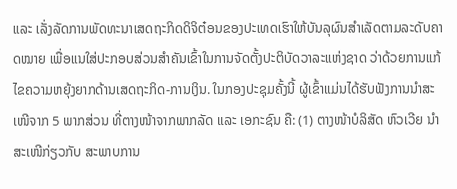ແລະ ເລັ່ງລັດການພັດທະນາເສດຖະກິດດິຈິຕ໋ອນຂອງປະເທດເຮົາໃຫ້ບັນລຸຜົນສໍາເລັດຕາມລະດັບຄາດໝາຍ ເພື່ອແນໃສ່ປະກອບສ່ວນສໍາຄັນເຂົ້າໃນການຈັດຕັ້ງປະຕິບັດວາລະແຫ່ງຊາດ ວ່າດ້ວຍການແກ້ໄຂຄວາມຫຍຸ້ງຍາກດ້ານເສດຖະກິດ-ການເງິນ. ໃນກອງປະຊຸມຄັ້ງນີ້ ຜູ້ເຂົ້າແມ່ນໄດ້ຮັບຟັງການນໍາສະເໜີຈາກ 5 ພາກສ່ວນ ທີ່ຕາງໜ້າຈາກພາກລັດ ແລະ ເອກະຊົນ ຄື: (1) ຕາງໜ້າບໍລິສັດ ຫົວເວີຍ ນໍາສະເໜີກ່ຽວກັບ ສະພາບການ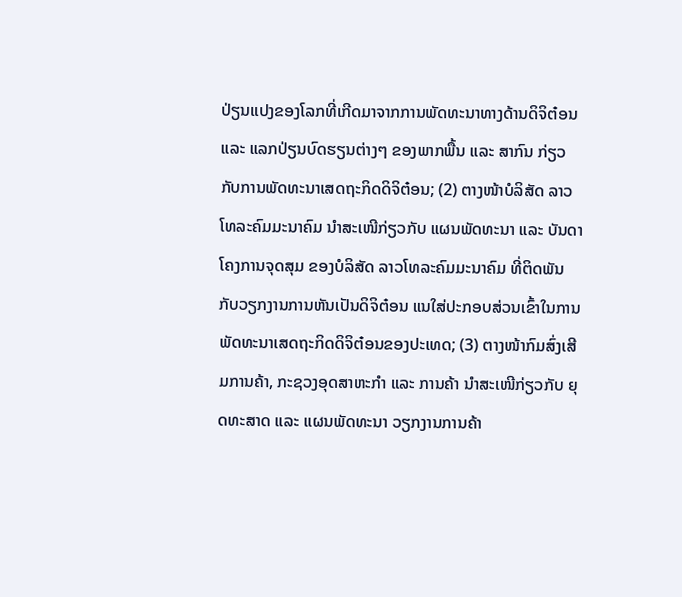ປ່ຽນແປງຂອງໂລກທີ່ເກີດມາຈາກການພັດທະນາທາງດ້ານດິຈິຕ໋ອນ ແລະ ແລກປ່ຽນບົດຮຽນຕ່າງໆ ຂອງພາກພື້ນ ແລະ ສາກົນ ກ່ຽວກັບການພັດທະນາເສດຖະກິດດິຈິຕ໋ອນ; (2) ຕາງໜ້າບໍລິສັດ ລາວໂທລະຄົມມະນາຄົມ ນໍາສະເໜີກ່ຽວກັບ ແຜນພັດທະນາ ແລະ ບັນດາໂຄງການຈຸດສຸມ ຂອງບໍລິສັດ ລາວໂທລະຄົມມະນາຄົມ ທີ່ຕິດພັນກັບວຽກງານການຫັນເປັນດິຈິຕ໋ອນ ແນໃສ່ປະກອບສ່ວນເຂົ້າໃນການພັດທະນາເສດຖະກິດດິຈິຕ໋ອນຂອງປະເທດ; (3) ຕາງໜ້າກົມສົ່ງເສີມການຄ້າ, ກະຊວງອຸດສາຫະກໍາ ແລະ ການຄ້າ ນໍາສະເໜີກ່ຽວກັບ ຍຸດທະສາດ ແລະ ແຜນພັດທະນາ ວຽກງານການຄ້າ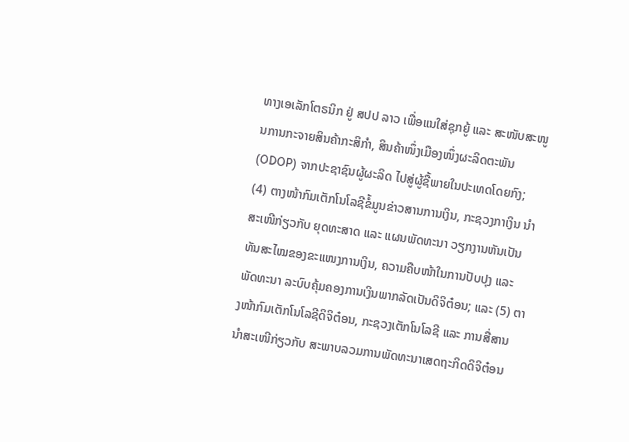ທາງເອເລັກໂຕຣນິກ ຢູ່ ສປປ ລາວ ເພື່ອແນໃສ່ຊຸກຍູ້ ແລະ ສະໜັບສະໜູນການກະຈາຍສິນຄ້າກະສິກໍາ, ສິນຄ້າໜຶ່ງເມືອງໜຶ່ງຜະລິດຕະພັນ (ODOP) ຈາກປະຊາຊົນຜູ້ຜະລິດ ໄປສູ່ຜູ້ຊື້ພາຍໃນປະເທດໂດຍກົງ; (4) ຕາງໜ້າກົມເຕັກໂນໂລຊີຂໍ້ມູນຂ່າວສານການເງິນ, ກະຊວງກາເງິນ ນໍາສະເໜີກ່ຽວກັບ ຍຸດທະສາດ ແລະ ແຜນພັດທະນາ ວຽກງານຫັນເປັນທັນສະໄໝຂອງຂະແໜງການເງິນ, ຄວາມຄືບໜ້າໃນການປັບປຸງ ແລະ ພັດທະນາ ລະບົບຄຸ້ມຄອງການເງິນພາກລັດເປັນດິຈິຕ໋ອນ; ແລະ (5) ຕາງໜ້າກົມເຕັກໂນໂລຊີດິຈິຕ໋ອນ, ກະຊວງເຕັກໂນໂລຊີ ແລະ ການສື່ສານ ນໍາສະເໜີກ່ຽວກັບ ສະພາບລວມການພັດທະນາເສດຖະກິດດິຈິຕ໋ອນ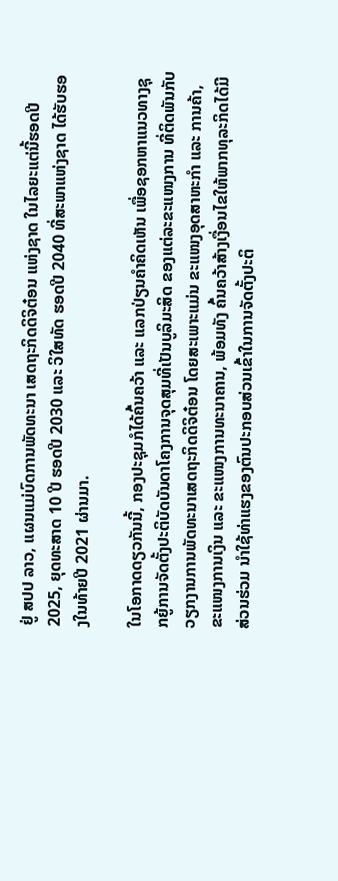ຢູ່ ສປປ ລາວ, ແຜນແມ່ບົດການພັດທະນາ ເສດຖະກິດດິຈິຕ໋ອນ ແຫ່ງຊາດ ໃນໄລຍະແຕ່ນີ້ຮອດປີ 2025, ຍຸດທະສາດ 10 ປີ ຮອດປີ 2030 ແລະ ວິໃສທັດ ຮອດປີ 2040 ທີ່ສະພາແຫ່ງຊາດ ໄດ້ຮັບຮອງໃນທ້າຍປີ 2021 ຜ່ານມາ.

ໃນໂອກາດດຽວກັນນີ້, ກອງປະຊຸມກໍໄດ້ຄົ້ນຄວ້າ ແລະ ແລກປ່ຽນຄໍາຄິດເຫັນ ເພື່ອຊອກຫາແນວທາງຊຸກຍູ້ການຈັດຕັ້ງປະຕິບັດບັນດາໂຄງການຈຸດສຸມທີ່ເປັນບູລິມະສິດ ຂອງແຕ່ລະຂະແໜງການ ທີ່ຕິດພັນກັບວຽກງານການພັດທະນາເສດຖະກິດດິຈິຕ໋ອນ ໂດຍສະເພາະແມ່ນ ຂະແໜງອຸດສາຫະກໍາ ແລະ ການຄ້າ, ຂະແໜງການເງິນ ແລະ ຂະແໜງການທະນາຄານ, ພ້ອມທັງ ຄົ້ນຄວ້າສ້າງເງື່ອນໄຂໃຫ້ພາກທຸລະກິດໄດ້ມີສ່ວນຮ່ວມ ນໍາໃຊ້ທ່າແຮງຂອງຕົນປະກອບສ່ວນເຂົ້າໃນການຈັດຕັ້ງປະຕິ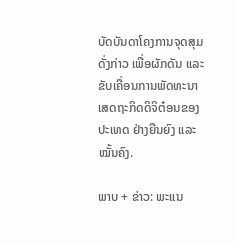ບັດບັນດາໂຄງການຈຸດສຸມດັ່ງກ່າວ ເພື່ອຜັກດັນ ແລະ ຂັບເຄື່ອນການພັດທະນາເສດຖະກິດດິຈິຕ໋ອນຂອງປະເທດ ຢ່າງຍືນຍົງ ແລະ ໝັ້ນຄົງ.

ພາບ + ຂ່າວ: ພະແນ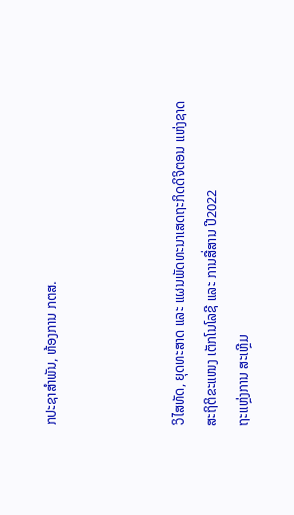ກປະຊາສໍາພັນ, ຫ້ອງການ ກຕສ.



ວິໄສທັດ, ຍຸດທະສາດ ແລະ ແຜນພັດທະນາເສດຖະກິດດິຈິຕອນ ແຫ່ງຊາດ
ສະຖິຕິຂະແໜງ ເຕັກໂນໂລຊີ ແລະ ການສື່ສານ ປີ2022
ຖະແຫຼ່ງການ ສະເຫຼີມ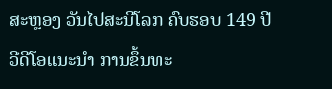ສະຫຼອງ ວັນໄປສະນີໂລກ ຄົບຮອບ 149 ປີ
ວີດີໂອແນະນໍາ ການຂຶ້ນທະ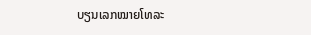ບຽນເລກໝາຍໂທລະ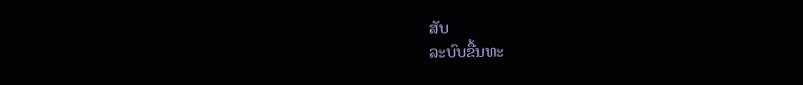ສັບ
ລະບົບຂື້ນທະ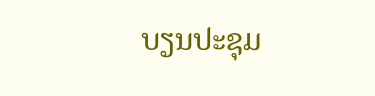ບຽນປະຊຸມ